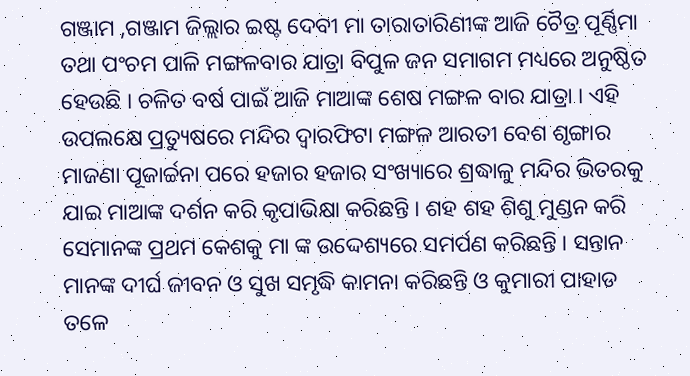ଗଞ୍ଜାମ ,ଗଞ୍ଜାମ ଜିଲ୍ଲାର ଇଷ୍ଟ ଦେବୀ ମା ତାରାତାରିଣୀଙ୍କ ଆଜି ଚୈତ୍ର ପୂର୍ଣ୍ଣିମା ତଥା ପଂଚମ ପାଳି ମଙ୍ଗଳବାର ଯାତ୍ରା ବିପୁଳ ଜନ ସମାଗମ ମଧ୍ୟରେ ଅନୁଷ୍ଠିତ ହେଉଛି । ଚଳିତ ବର୍ଷ ପାଇଁ ଆଜି ମାଆଙ୍କ ଶେଷ ମଙ୍ଗଳ ବାର ଯାତ୍ରା । ଏହି ଉପଲକ୍ଷେ ପ୍ରତ୍ୟୁଷରେ ମନ୍ଦିର ଦ୍ଵାରଫିଟା ମଙ୍ଗଳ ଆରତୀ ବେଶ ଶୃଙ୍ଗାର ମାଜଣା ପୂଜାର୍ଚ୍ଚନା ପରେ ହଜାର ହଜାର ସଂଖ୍ୟାରେ ଶ୍ରଦ୍ଧାଳୁ ମନ୍ଦିର ଭିତରକୁ ଯାଇ ମାଆଙ୍କ ଦର୍ଶନ କରି କୃପାଭିକ୍ଷା କରିଛନ୍ତି । ଶହ ଶହ ଶିଶୁ ମୁଣ୍ଡନ କରି ସେମାନଙ୍କ ପ୍ରଥମ କେଶକୁ ମା ଙ୍କ ଉଦ୍ଦେଶ୍ୟରେ ସମର୍ପଣ କରିଛନ୍ତି । ସନ୍ତାନ ମାନଙ୍କ ଦୀର୍ଘ ଜୀବନ ଓ ସୁଖ ସମୃଦ୍ଧି କାମନା କରିଛନ୍ତି ଓ କୁମାରୀ ପାହାଡ ତଳେ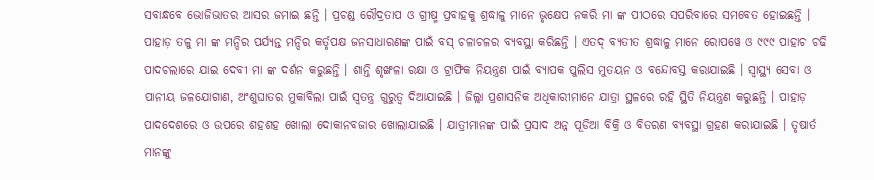ସବାନ୍ଧବେ ଭୋଜିଭାତର ଆସର ଜମାଇ ଛନ୍ତି । ପ୍ରଚଣ୍ଡ ରୌଦ୍ରତାପ ଓ ଗ୍ରୀଷ୍ମ ପ୍ରବାହକୁ ଶ୍ରଦ୍ଧାଳୁ ମାନେ ଭୃକ୍ଷେପ ନକରି ମା ଙ୍କ ପୀଠରେ ସପରିବାରେ ସମବେତ ହୋଇଛନ୍ତି ।
ପାହାଡ଼ ତଳୁ ମା ଙ୍କ ମନ୍ଦିର ପର୍ଯ୍ୟନ୍ତ ମନ୍ଦିର କର୍ତୃପକ୍ଷ ଜନସାଧାରଣଙ୍କ ପାଇଁ ବସ୍ ଚଳାଚଳର ବ୍ୟବସ୍ଥା କରିଛନ୍ତି । ଏତଦ୍ ବ୍ୟତୀତ ଶ୍ରଦ୍ଧାଳୁ ମାନେ ରୋପୱେ ଓ ୯୯୯ ପାହାଚ ଚଢି ପାଦଚଲାରେ ଯାଇ ଦେବୀ ମା ଙ୍କ ଦର୍ଶନ କରୁଛନ୍ତି । ଶାନ୍ତି ଶୃଙ୍ଖଳା ରକ୍ଷା ଓ ଟ୍ରାଫିକ ନିୟନ୍ତ୍ରଣ ପାଇଁ ବ୍ୟାପକ ପୁଲିସ ମୁତୟନ ଓ ବନ୍ଦୋବସ୍ତ କରାଯାଇଛି । ସ୍ଵାସ୍ଥ୍ୟ ସେବା ଓ ପାନୀୟ ଜଳଯୋଗାଣ, ଅଂଶୁଘାତର ମୁକାବିଲା ପାଇଁ ସ୍ଵତନ୍ତ୍ର ଗୁରୁତ୍ଵ ଦିଆଯାଇଛି । ଜିଲ୍ଲା ପ୍ରଶାସନିକ ଅଧିକାରୀମାନେ ଯାତ୍ରା ସ୍ଥଳରେ ରହି ସ୍ଥିତି ନିୟନ୍ତ୍ରଣ କରୁଛନ୍ତି । ପାହାଡ଼ ପାଦଦେଶରେ ଓ ଉପରେ ଶହଶହ ଖୋଲା ଦୋକାନବଜାର ଖୋଲାଯାଇଛି । ଯାତ୍ରୀମାନଙ୍କ ପାଇଁ ପ୍ରସାଦ ଅନ୍ନ ପୂଡିଆ ବିକ୍ରି ଓ ବିତରଣ ବ୍ୟବସ୍ଥା ଗ୍ରହଣ କରାଯାଇଛି । ତୃଷାର୍ତ ମାନଙ୍କୁ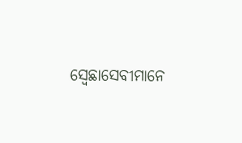ସ୍ଵେଛାସେବୀମାନେ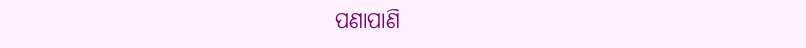ପଣାପାଣି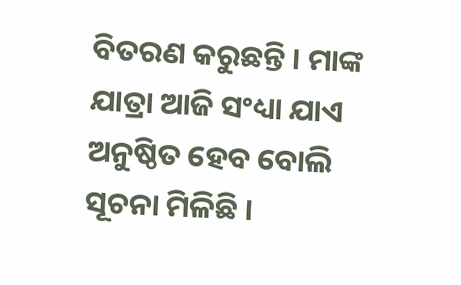ବିତରଣ କରୁଛନ୍ତି । ମାଙ୍କ ଯାତ୍ରା ଆଜି ସଂଧ୍ୟା ଯାଏ ଅନୁଷ୍ଠିତ ହେବ ବୋଲି ସୂଚନା ମିଳିଛି ।